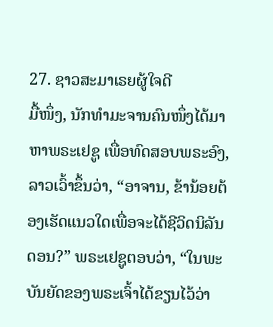27. ຊາວສະມາເຣຍຜູ້ໃຈດີ
ມື້ໜຶ່ງ, ນັກທໍາມະຈານຄົນໜຶ່ງໄດ້ມາຫາພຣະເຢຊູ ເພື່ອທົດສອບພຣະອົງ, ລາວເວົ້າຂຶ້ນວ່າ, “ອາຈານ, ຂ້ານ້ອຍຕ້ອງເຮັດແນວໃດເພື່ອຈະໄດ້ຊີວິດນິລັນດອນ?” ພຣະເຢຊູຕອບວ່າ, “ໃນພະບັນຍັດຂອງພຣະເຈົ້າໄດ້ຂຽນໄວ້ວ່າ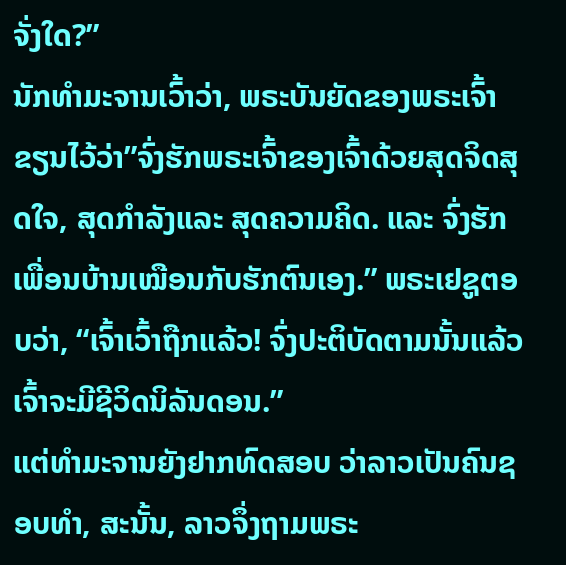ຈັ່ງໃດ?”
ນັກທໍາມະຈານເວົ້າວ່າ, ພຣະບັນຍັດຂອງພຣະເຈົ້າຂຽນໄວ້ວ່າ”ຈົ່ງຮັກພຣະເຈົ້າຂອງເຈົ້າດ້ວຍສຸດຈິດສຸດໃຈ, ສຸດກໍາລັງແລະ ສຸດຄວາມຄິດ. ແລະ ຈົ່ງຮັກເພື່ອນບ້ານເໝືອນກັບຮັກຕົນເອງ.” ພຣະເຢຊູຕອບວ່າ, “ເຈົ້າເວົ້າຖືກແລ້ວ! ຈົ່ງປະຕິບັດຕາມນັ້ນແລ້ວເຈົ້າຈະມີຊີວິດນິລັນດອນ.”
ແຕ່ທໍາມະຈານຍັງຢາກທົດສອບ ວ່າລາວເປັນຄົນຊອບທໍາ, ສະນັ້ນ, ລາວຈຶ່ງຖາມພຣະ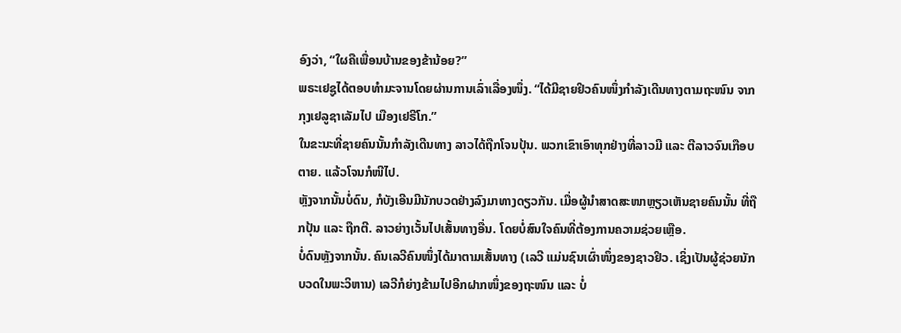ອົງວ່າ, “ໃຜຄືເພື່ອນບ້ານຂອງຂ້ານ້ອຍ?”
ພຣະເຢຊູໄດ້ຕອບທໍາມະຈານໂດຍຜ່ານການເລົ່າເລື່ອງໜຶ່ງ. “ໄດ້ມີຊາຍຢິວຄົນໜຶ່ງກໍາລັງເດີນທາງຕາມຖະໜົນ ຈາກກຸງເຢລູຊາເລັມໄປ ເມືອງເຢຣີໂກ.”
ໃນຂະນະທີ່ຊາຍຄົນນັ້ນກໍາລັງເດີນທາງ ລາວໄດ້ຖືກໂຈນປຸ້ນ. ພວກເຂົາເອົາທຸກຢ່າງທີ່ລາວມີ ແລະ ຕີລາວຈົນເກືອບຕາຍ. ແລ້ວໂຈນກໍໜີໄປ.
ຫຼັງຈາກນັ້ນບໍ່ດົນ, ກໍບັງເອີນມີນັກບວດຢ່າງລົງມາທາງດຽວກັນ. ເມື່ອຜູ້ນໍາສາດສະໜາຫຼຽວເຫັນຊາຍຄົນນັ້ນ ທີ່ຖືກປຸ້ນ ແລະ ຖືກຕີ. ລາວຍ່າງເວັ້ນໄປເສັ້ນທາງອື່ນ. ໂດຍບໍ່ສົນໃຈຄົນທີ່ຕ້ອງການຄວາມຊ່ວຍເຫຼືອ.
ບໍ່ດົນຫຼັງຈາກນັ້ນ. ຄົນເລວີຄົນໜຶ່ງໄດ້ມາຕາມເສັ້ນທາງ (ເລວີ ແມ່ນຊົນເຜົ່າໜຶ່ງຂອງຊາວຢິວ. ເຊິ່ງເປັນຜູ້ຊ່ວຍນັກບວດໃນພະວິຫານ) ເລວີກໍຍ່າງຂ້າມໄປອີກຝາກໜຶ່ງຂອງຖະໜົນ ແລະ ບໍ່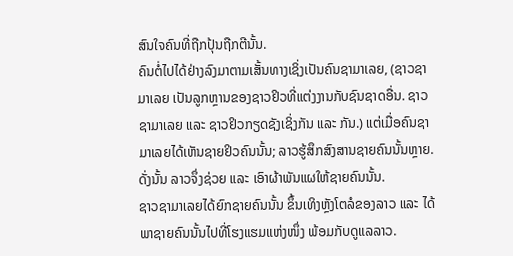ສົນໃຈຄົນທີ່ຖືກປຸ້ນຖືກຕີນັ້ນ.
ຄົນຕໍ່ໄປໄດ້ຢ່າງລົງມາຕາມເສັ້ນທາງເຊິ່ງເປັນຄົນຊາມາເລຍ, (ຊາວຊາມາເລຍ ເປັນລູກຫຼານຂອງຊາວຢິວທີ່ແຕ່ງງານກັບຊົນຊາດອື່ນ. ຊາວຊາມາເລຍ ແລະ ຊາວຢິວກຽດຊັງເຊິ່ງກັນ ແລະ ກັນ.) ແຕ່ເມື່ອຄົນຊາມາເລຍໄດ້ເຫັນຊາຍຢິວຄົນນັ້ນ; ລາວຮູ້ສຶກສົງສານຊາຍຄົນນັ້ນຫຼາຍ. ດັ່ງນັ້ນ ລາວຈຶ່ງຊ່ວຍ ແລະ ເອົາຜ້າພັນແຜໃຫ້ຊາຍຄົນນັ້ນ.
ຊາວຊາມາເລຍໄດ້ຍົກຊາຍຄົນນັ້ນ ຂຶ້ນເທິງຫຼັງໂຕລໍຂອງລາວ ແລະ ໄດ້ພາຊາຍຄົນນັ້ນໄປທີ່ໂຮງແຮມແຫ່ງໜຶ່ງ ພ້ອມກັບດູແລລາວ.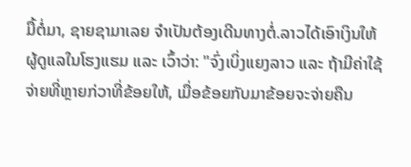ມື້ຕໍ່ມາ, ຊາຍຊາມາເລຍ ຈໍາເປັນຕ້ອງເດີນທາງຕໍ່.ລາວໄດ້ເອົາເງິນໃຫ້ຜູ້ດູແລໃນໂຮງແຮມ ແລະ ເວົ້າວ່າ: "ຈົ່ງເບິ່ງແຍງລາວ ແລະ ຖ້າມີຄ່າໃຊ້ຈ່າຍທີ່ຫຼາຍກ່ວາທີ່ຂ້ອຍໃຫ້, ເມື່ອຂ້ອຍກັບມາຂ້ອຍຈະຈ່າຍຄືນ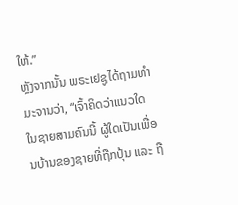ໃຫ້.”
ຫຼັງຈາກນັ້ນ ພຣະເຢຊູໄດ້ຖາມທໍາມະຈານວ່າ, “ເຈົ້າຄິດວ່າແນວໃດ ໃນຊາຍສາມຄົນນີ້ ຜູ້ໃດເປັນເພື່ອນບ້ານຂອງຊາຍທີ່ຖືກປຸ້ນ ແລະ ຖື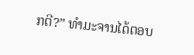ກຕີ?” ທໍາມະຈານໄດ້ຕອບ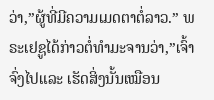ວ່າ,”ຜູ້ທີ່ມີຄວາມເມດຕາຕໍ່ລາວ.” ພຣະເຢຊູໄດ້ກ່າວຕໍ່ທໍາມະຈານວ່າ,”ເຈົ້າຈົ່ງໄປແລະ ເຮັດສິ່ງນັ້ນເໝືອນ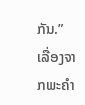ກັນ.”
ເລື່ອງຈາກພະຄໍາ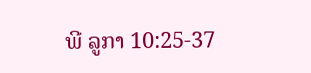ພີ ລູກາ 10:25-37